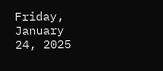Friday, January 24, 2025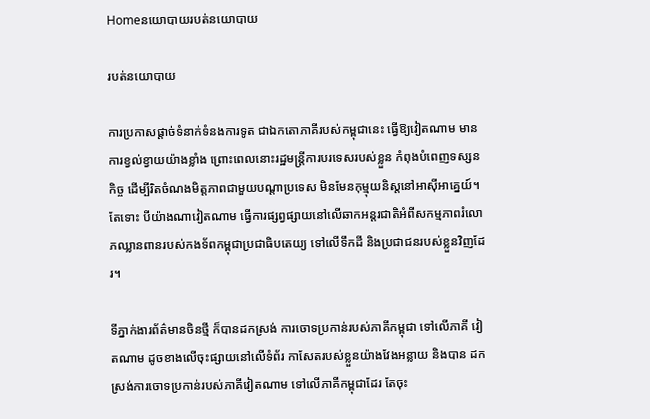Homeនយោបាយរបត់នយោបាយ

របត់នយោបាយ

ការប្រកាសផ្តាច់ទំនាក់ទំនងការទូត ជាឯកតោភាគីរបស់កម្ពុជានេះ ធ្វើឱ្យវៀតណាម មានការខ្វល់ខ្វាយយ៉ាងខ្លាំង ព្រោះពេលនោះរដ្ឋមន្ត្រីការបរទេសរបស់ខ្លួន កំពុងបំពេញទស្សនកិច្ច ដើម្បីរិតចំណងមិត្តភាពជាមួយបណ្តាប្រទេស មិនមែនកុម្មុយនិស្តនៅអាស៊ីអាគ្នេយ៍។ តែទោះ បីយ៉ាងណាវៀតណាម ធ្វើការផ្សព្វផ្សាយនៅលើឆាកអន្តរជាតិអំពីសកម្មភាពរំលោភឈ្លានពានរបស់កងទ័ពកម្ពុជាប្រជាធិបតេយ្យ ទៅលើទឹកដី និងប្រជាជនរបស់ខ្លួនវិញដែរ។

ទីភ្នាក់ងារព័ត៌មានចិនថ្មី ក៏បានដកស្រង់ ការចោទប្រកាន់របស់ភាគីកម្ពុជា ទៅលើភាគី វៀតណាម ដូចខាងលើចុះផ្សាយនៅលើទំព័រ កាសែតរបស់ខ្លួនយ៉ាងវែងអន្លាយ និងបាន ដកស្រង់ការចោទប្រកាន់របស់ភាគីវៀតណាម ទៅលើភាគីកម្ពុជាដែរ តែចុះ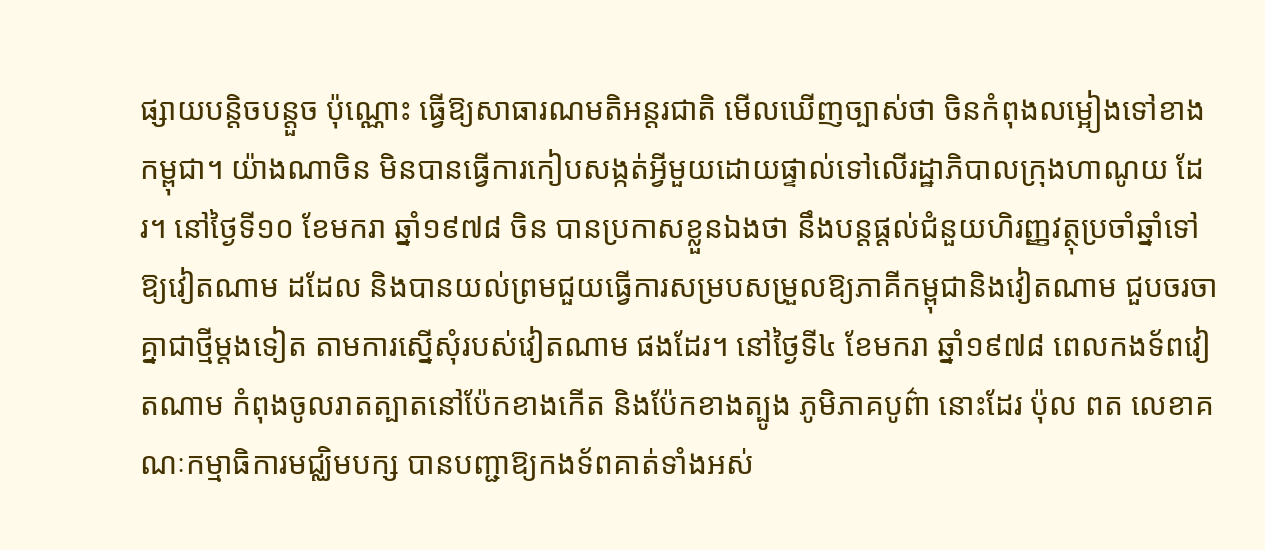ផ្សាយបន្តិចបន្តួច ប៉ុណ្ណោះ ធ្វើឱ្យសាធារណមតិអន្តរជាតិ មើលឃើញច្បាស់ថា ចិនកំពុងលម្អៀងទៅខាងកម្ពុជា។ យ៉ាងណាចិន មិនបានធ្វើការកៀបសង្កត់អ្វីមួយដោយផ្ទាល់ទៅលើរដ្ឋាភិបាលក្រុងហាណូយ ដែរ។ នៅថ្ងៃទី១០ ខែមករា ឆ្នាំ១៩៧៨ ចិន បានប្រកាសខ្លួនឯងថា នឹងបន្តផ្តល់ជំនួយហិរញ្ញវត្ថុប្រចាំឆ្នាំទៅឱ្យវៀតណាម ដដែល និងបានយល់ព្រមជួយធ្វើការសម្របសម្រួលឱ្យភាគីកម្ពុជានិងវៀតណាម ជួបចរចាគ្នាជាថ្មីម្តងទៀត តាមការស្នើសុំរបស់វៀតណាម ផងដែរ។ នៅថ្ងៃទី៤ ខែមករា ឆ្នាំ១៩៧៨ ពេលកងទ័ពវៀតណាម កំពុងចូលរាតត្បាតនៅប៉ែកខាងកើត និងប៉ែកខាងត្បូង ភូមិភាគបូព៌ា នោះដែរ ប៉ុល ពត លេខាគណៈកម្មាធិការមជ្ឈិមបក្ស បានបញ្ជាឱ្យកងទ័ពគាត់ទាំងអស់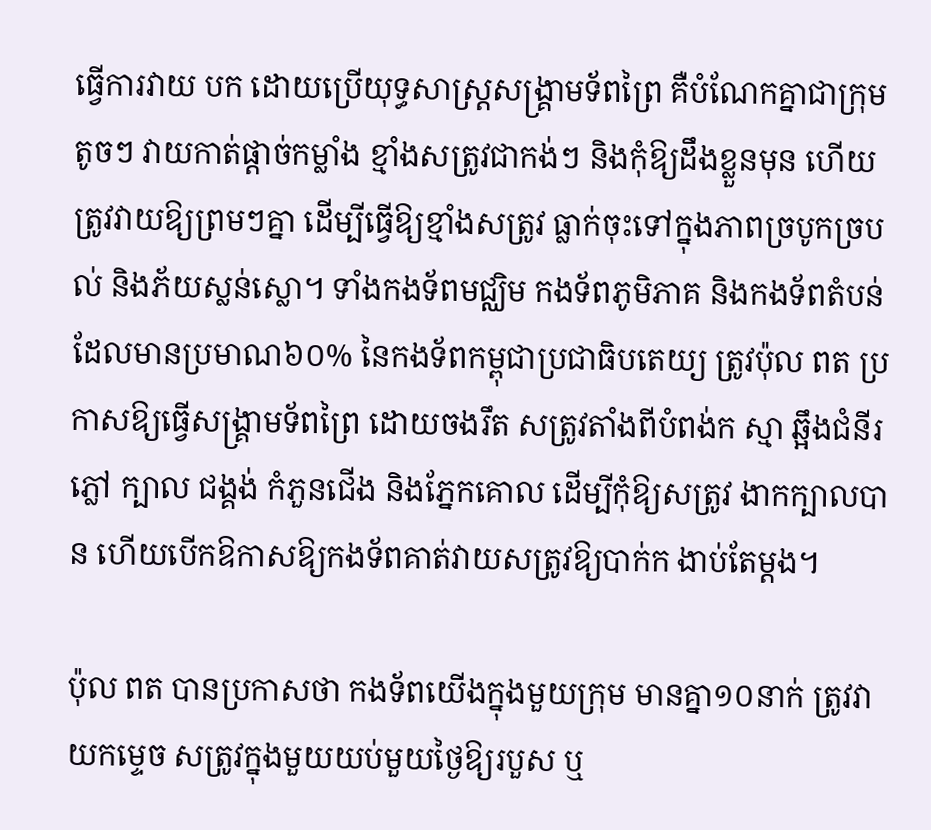ធ្វើការវាយ បក ដោយប្រើយុទ្ធសាស្ត្រសង្គ្រាមទ័ពព្រៃ គឺបំណែកគ្នាជាក្រុមតូចៗ វាយកាត់ផ្តាច់កម្លាំង ខ្មាំងសត្រូវជាកង់ៗ និងកុំឱ្យដឹងខ្លួនមុន ហើយ ត្រូវវាយឱ្យព្រមៗគ្នា ដើម្បីធ្វើឱ្យខ្មាំងសត្រូវ ធ្លាក់ចុះទៅក្នុងភាពច្របូកច្របល់ និងភ័យស្លន់ស្លោ។ ទាំងកងទ័ពមជ្ឈិម កងទ័ពភូមិភាគ និងកងទ័ពតំបន់ ដែលមានប្រមាណ៦០% នៃកងទ័ពកម្ពុជាប្រជាធិបតេយ្យ ត្រូវប៉ុល ពត ប្រកាសឱ្យធ្វើសង្គ្រាមទ័ពព្រៃ ដោយចងរឹត សត្រូវតាំងពីបំពង់ក ស្មា ឆ្អឹងជំនីរ ភ្លៅ ក្បាល ជង្គង់ កំភួនជើង និងភ្នែកគោល ដើម្បីកុំឱ្យសត្រូវ ងាកក្បាលបាន ហើយបើកឱកាសឱ្យកងទ័ពគាត់វាយសត្រូវឱ្យបាក់ក ងាប់តែម្តង។

ប៉ុល ពត បានប្រកាសថា កងទ័ពយើងក្នុងមួយក្រុម មានគ្នា១០នាក់ ត្រូវវាយកម្ទេច សត្រូវក្នុងមួយយប់មួយថ្ងៃឱ្យរបួស ឬ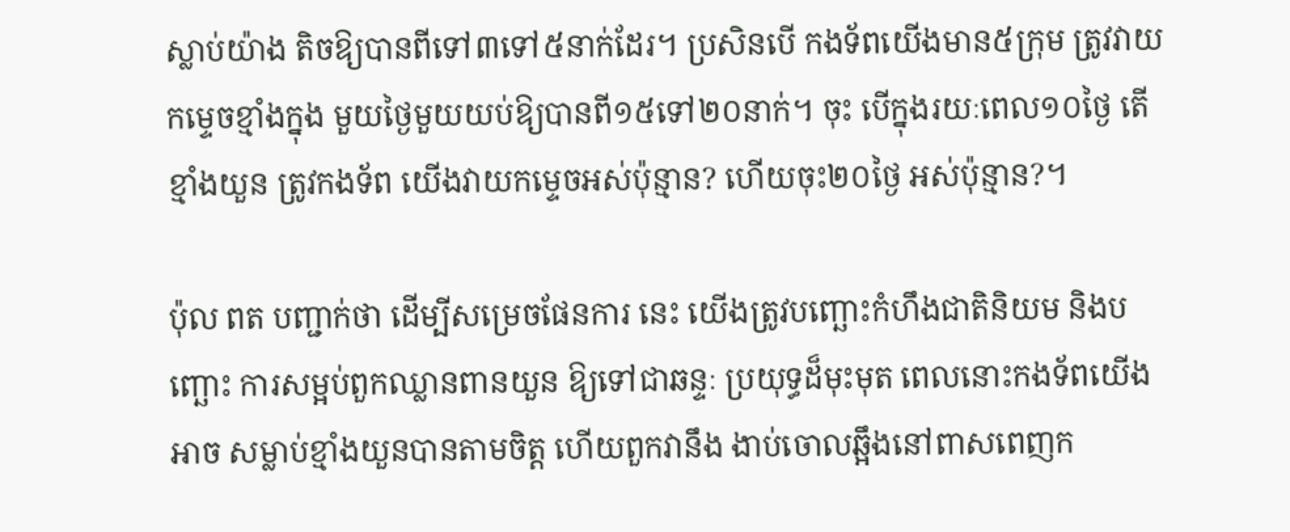ស្លាប់យ៉ាង តិចឱ្យបានពីទៅ៣ទៅ៥នាក់ដែរ។ ប្រសិនបើ កងទ័ពយើងមាន៥ក្រុម ត្រូវវាយកម្ទេចខ្មាំងក្នុង មួយថ្ងៃមួយយប់ឱ្យបានពី១៥ទៅ២០នាក់។ ចុះ បើក្នុងរយៈពេល១០ថ្ងៃ តើខ្មាំងយួន ត្រូវកងទ័ព យើងវាយកម្ទេចអស់ប៉ុន្មាន? ហើយចុះ២០ថ្ងៃ អស់ប៉ុន្មាន?។

ប៉ុល ពត បញ្ជាក់ថា ដើម្បីសម្រេចផែនការ នេះ យើងត្រូវបញ្ឆោះកំហឹងជាតិនិយម និងបញ្ឆោះ ការសម្អប់ពួកឈ្លានពានយួន ឱ្យទៅជាឆន្ទៈ ប្រយុទ្ធដ៏មុះមុត ពេលនោះកងទ័ពយើងអាច សម្លាប់ខ្មាំងយួនបានតាមចិត្ត ហើយពួកវានឹង ងាប់ចោលឆ្អឹងនៅពាសពេញក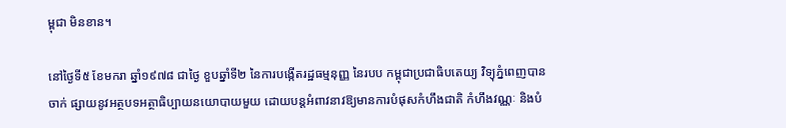ម្ពុជា មិនខាន។

នៅថ្ងៃទី៥ ខែមករា ឆ្នាំ១៩៧៨ ជាថ្ងៃ ខួបឆ្នាំទី២ នៃការបង្កើតរដ្ឋធម្មនុញ្ញ នៃរបប កម្ពុជាប្រជាធិបតេយ្យ វិទ្យុភ្នំពេញបានចាក់ ផ្សាយនូវអត្ថបទអត្ថាធិប្បាយនយោបាយមួយ ដោយបន្តអំពាវនាវឱ្យមានការបំផុសកំហឹងជាតិ កំហឹងវណ្ណៈ និងបំ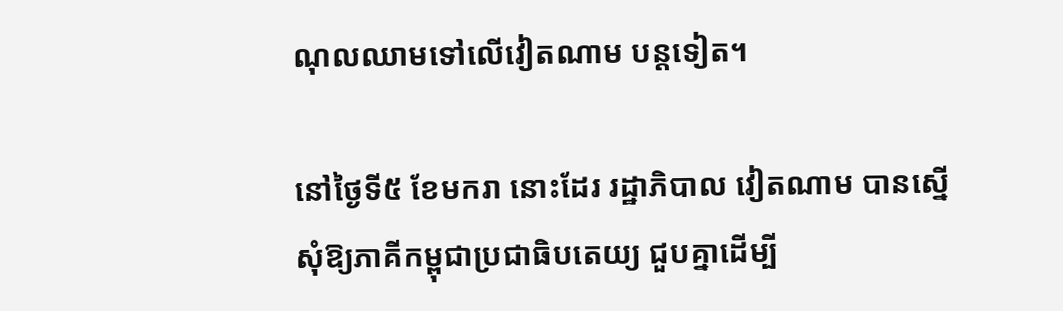ណុលឈាមទៅលើវៀតណាម បន្តទៀត។

នៅថ្ងៃទី៥ ខែមករា នោះដែរ រដ្ឋាភិបាល វៀតណាម បានស្នើសុំឱ្យភាគីកម្ពុជាប្រជាធិបតេយ្យ ជួបគ្នាដើម្បី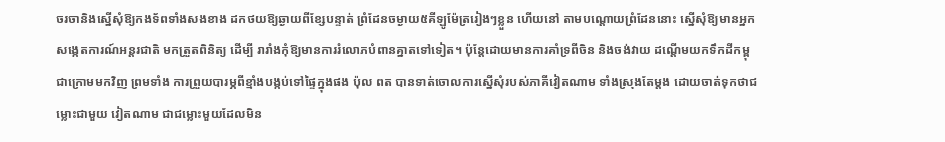ចរចានិងស្នើសុំឱ្យកងទ័ពទាំងសងខាង ដកថយឱ្យឆ្ងាយពីខ្សែបន្ទាត់ ព្រំដែនចម្ងាយ៥គីឡូម៉ែត្ររៀងៗខ្លួន ហើយនៅ តាមបណ្តោយព្រំដែននោះ ស្នើសុំឱ្យមានអ្នក សង្កេតការណ៍អន្តរជាតិ មកត្រួតពិនិត្យ ដើម្បី រារាំងកុំឱ្យមានការរំលោភបំពានគ្នាតទៅទៀត។ ប៉ុន្តែដោយមានការគាំទ្រពីចិន និងចង់វាយ ដណ្តើមយកទឹកដីកម្ពុជាក្រោមមកវិញ ព្រមទាំង ការព្រួយបារម្ភពីខ្មាំងបង្កប់ទៅផ្ទៃក្នុងផង ប៉ុល ពត បានទាត់ចោលការស្នើសុំរបស់ភាគីវៀតណាម ទាំងស្រុងតែម្តង ដោយចាត់ទុកថាជម្លោះជាមួយ វៀតណាម ជាជម្លោះមួយដែលមិន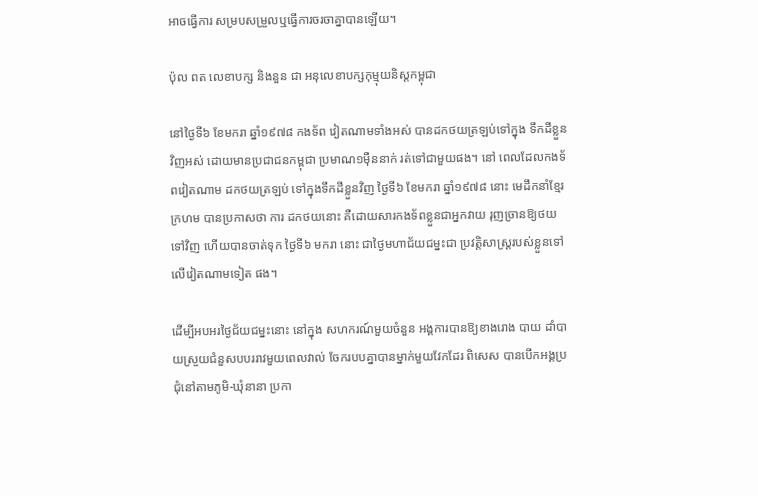អាចធ្វើការ សម្របសម្រួលឬធ្វើការចរចាគ្នាបានឡើយ។

ប៉ុល ពត លេខាបក្ស និងនួន ជា អនុលេខាបក្សកុម្មុយនិស្តកម្ពុជា

នៅថ្ងៃទី៦ ខែមករា ឆ្នាំ១៩៧៨ កងទ័ព វៀតណាមទាំងអស់ បានដកថយត្រឡប់ទៅក្នុង ទឹកដីខ្លួនវិញអស់ ដោយមានប្រជាជនកម្ពុជា ប្រមាណ១ម៉ឺននាក់ រត់ទៅជាមួយផង។ នៅ ពេលដែលកងទ័ពវៀតណាម ដកថយត្រឡប់ ទៅក្នុងទឹកដីខ្លួនវិញ ថ្ងៃទី៦ ខែមករា ឆ្នាំ១៩៧៨ នោះ មេដឹកនាំខ្មែរក្រហម បានប្រកាសថា ការ ដកថយនោះ គឺដោយសារកងទ័ពខ្លួនជាអ្នកវាយ រុញច្រានឱ្យថយទៅវិញ ហើយបានចាត់ទុក ថ្ងៃទី៦ មករា នោះ ជាថ្ងៃមហាជ័យជម្នះជា ប្រវត្តិសាស្ត្ររបស់ខ្លួនទៅលើវៀតណាមទៀត ផង។

ដើម្បីអបអរថ្ងៃជ័យជម្នះនោះ នៅក្នុង សហករណ៍មួយចំនួន អង្គការបានឱ្យខាងរោង បាយ ដាំបាយស្រួយជំនួសបបររាវមួយពេលវាល់ ចែករបបគ្នាបានម្នាក់មួយវែកដែរ ពិសេស បានបើកអង្គប្រជុំនៅតាមភូមិ-ឃុំនានា ប្រកា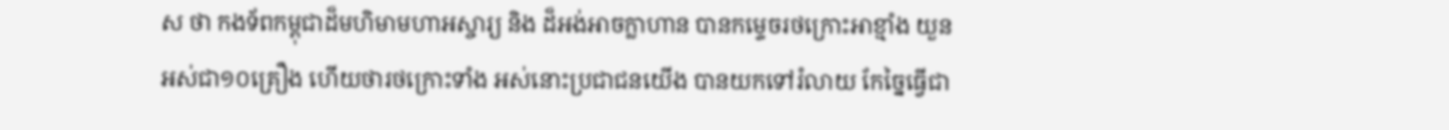ស ថា កងទ័ពកម្ពុជាដ៏មហិមាមហាអស្ចារ្យ និង ដ៏អង់អាចក្លាហាន បានកម្ទេចរថក្រោះអាខ្មាំង យួនអស់ជា១០គ្រឿង ហើយថារថក្រោះទាំង អស់នោះប្រជាជនយើង បានយកទៅរំលាយ កែច្នៃធ្វើជា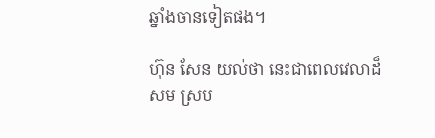ឆ្នាំងចានទៀតផង។

ហ៊ុន សែន យល់ថា នេះជាពេលវេលាដ៏សម ស្រប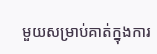មួយសម្រាប់គាត់ក្នុងការ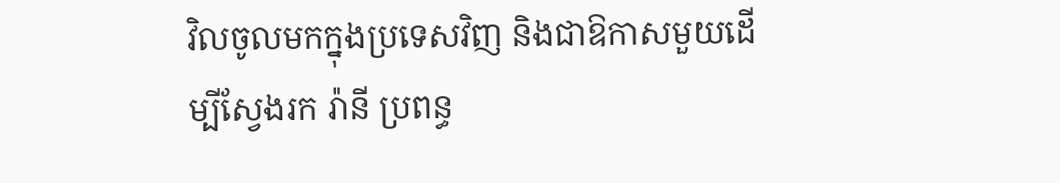វិលចូលមកក្នុងប្រទេសវិញ និងជាឱកាសមួយដើម្បីស្វែងរក រ៉ានី ប្រពន្ធ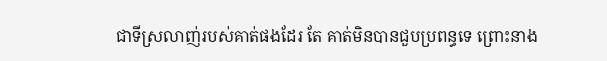ជាទីស្រលាញ់របស់គាត់ផងដែរ តែ គាត់មិនបានជួបប្រពន្ធទេ ព្រោះនាង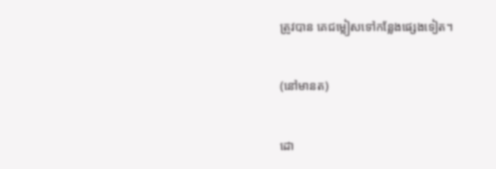ត្រូវបាន គេជម្លៀសទៅកន្លែងផ្សេងទៀត។

(នៅមានត)

ដោ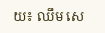យ៖ ឈឹម សេ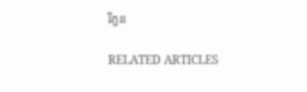រីភួន

RELATED ARTICLES